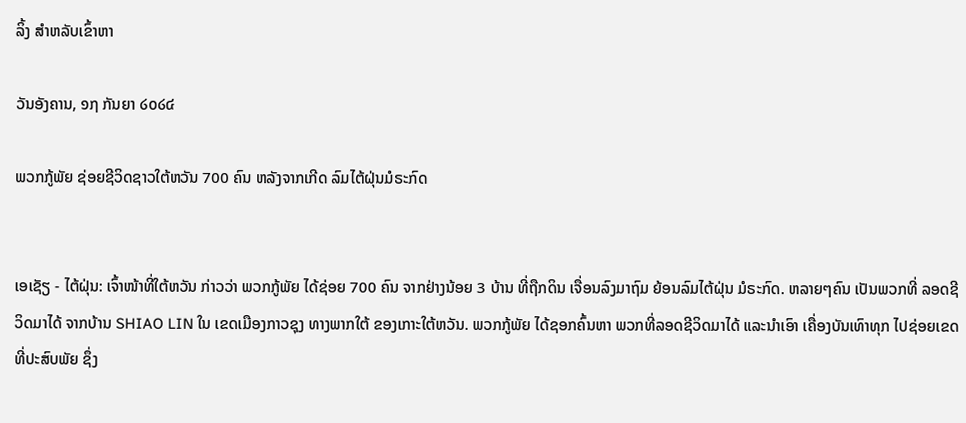ລິ້ງ ສຳຫລັບເຂົ້າຫາ

ວັນອັງຄານ, ໑໗ ກັນຍາ ໒໐໒໔

ພວກກູ້ພັຍ ຊ່ອຍຊີວິດຊາວໃຕ້ຫວັນ 700 ຄົນ ຫລັງຈາກເກີດ ລົມໄຕ້ຝຸ່ນມໍຣະກົດ


ເອເຊັຽ - ໄຕ້ຝຸ່ນ: ເຈົ້າໜ້າທີ່ໃຕ້ຫວັນ ກ່າວວ່າ ພວກກູ້ພັຍ ໄດ້ຊ່ອຍ 700 ຄົນ ຈາກຢ່າງນ້ອຍ 3 ບ້ານ ທີ່ຖືກດິນ ເຈື່ອນລົງມາຖົມ ຍ້ອນລົມໄຕ້ຝຸ່ນ ມໍຣະກົດ. ຫລາຍໆຄົນ ເປັນພວກທີ່ ລອດຊີວິດມາໄດ້ ຈາກບ້ານ SHIAO LIN ໃນ ເຂດເມືອງກາວຊຸງ ທາງພາກໃຕ້ ຂອງເກາະໃຕ້ຫວັນ. ພວກກູ້ພັຍ ໄດ້ຊອກຄົ້ນຫາ ພວກທີ່ລອດຊີວິດມາໄດ້ ແລະນຳເອົາ ເຄື່ອງບັນເທົາທຸກ ໄປຊ່ອຍເຂດ ທີ່ປະສົບພັຍ ຊຶ່ງ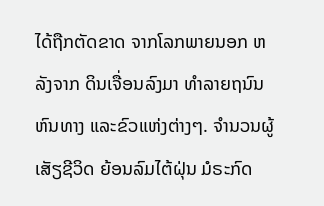ໄດ້ຖືກຕັດຂາດ ຈາກໂລກພາຍນອກ ຫລັງຈາກ ດິນເຈື່ອນລົງມາ ທຳລາຍຖນົນຫົນທາງ ແລະຂົວແຫ່ງຕ່າງໆ. ຈຳນວນຜູ້ເສັຽຊີວິດ ຍ້ອນລົມໄຕ້ຝຸ່ນ ມໍຣະກົດ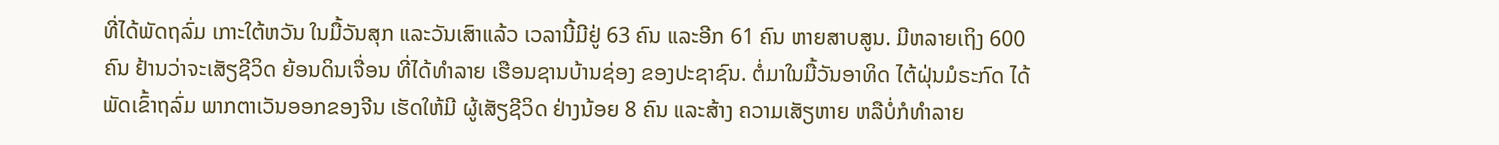ທີ່ໄດ້ພັດຖລົ່ມ ເກາະໃຕ້ຫວັນ ໃນມື້ວັນສຸກ ແລະວັນເສົາແລ້ວ ເວລານີ້ມີຢູ່ 63 ຄົນ ແລະອີກ 61 ຄົນ ຫາຍສາບສູນ. ມີຫລາຍເຖິງ 600 ຄົນ ຢ້ານວ່າຈະເສັຽຊີວິດ ຍ້ອນດິນເຈື່ອນ ທີ່ໄດ້ທຳລາຍ ເຮືອນຊານບ້ານຊ່ອງ ຂອງປະຊາຊົນ. ຕໍ່ມາໃນມື້ວັນອາທິດ ໄຕ້ຝຸ່ນມໍຣະກົດ ໄດ້ພັດເຂົ້າຖລົ່ມ ພາກຕາເວັນອອກຂອງຈີນ ເຮັດໃຫ້ມີ ຜູ້ເສັຽຊີວິດ ຢ່າງນ້ອຍ 8 ຄົນ ແລະສ້າງ ຄວາມເສັຽຫາຍ ຫລືບໍ່ກໍທຳລາຍ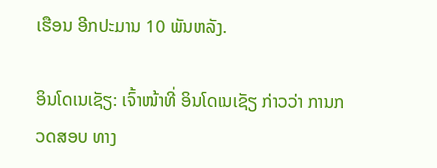ເຮືອນ ອີກປະມານ 10 ພັນຫລັງ.

ອິນໂດເນເຊັຽ: ເຈົ້າໜ້າທີ່ ອິນໂດເນເຊັຽ ກ່າວວ່າ ການກວດສອບ ທາງ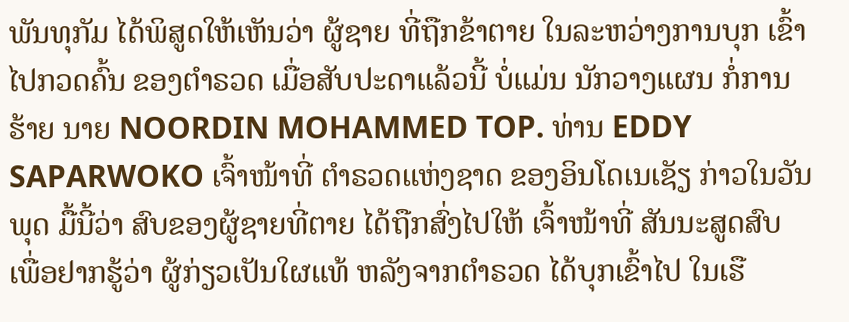ພັນທຸກັມ ໄດ້ພິສູດໃຫ້ເຫັນວ່າ ຜູ້ຊາຍ ທີ່ຖືກຂ້າຕາຍ ໃນລະຫວ່າງການບຸກ ເຂົ້າໄປກວດຄົ້ນ ຂອງຕຳຣວດ ເມື່ອສັບປະດາແລ້ວນີ້ ບໍ່ແມ່ນ ນັກວາງແຜນ ກໍ່ການຮ້າຍ ນາຍ NOORDIN MOHAMMED TOP. ທ່ານ EDDY SAPARWOKO ເຈົ້າໜ້າທີ່ ຕຳຣວດແຫ່ງຊາດ ຂອງອິນໂດເນເຊັຽ ກ່າວໃນວັນພຸດ ມື້ນີ້ວ່າ ສົບຂອງຜູ້ຊາຍທີ່ຕາຍ ໄດ້ຖືກສົ່ງໄປໃຫ້ ເຈົ້າໜ້າທີ່ ສັນນະສູດສົບ ເພື່ອຢາກຮູ້ວ່າ ຜູ້ກ່ຽວເປັນໃຜແທ້ ຫລັງຈາກຕຳຣວດ ໄດ້ບຸກເຂົ້າໄປ ໃນເຮື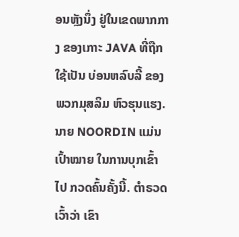ອນຫຼັງນຶ່ງ ຢູ່ໃນເຂດພາກກາງ ຂອງເກາະ JAVA ທີ່ຖືກໃຊ້ເປັນ ບ່ອນຫລົບລີ້ ຂອງພວກມຸສລິມ ຫົວຮຸນແຮງ. ນາຍ NOORDIN ແມ່ນເປົ້າໝາຍ ໃນການບຸກເຂົ້າໄປ ກວດຄົ້ນຄັ້ງນີ້. ຕຳຣວດເວົ້າວ່າ ເຂົາ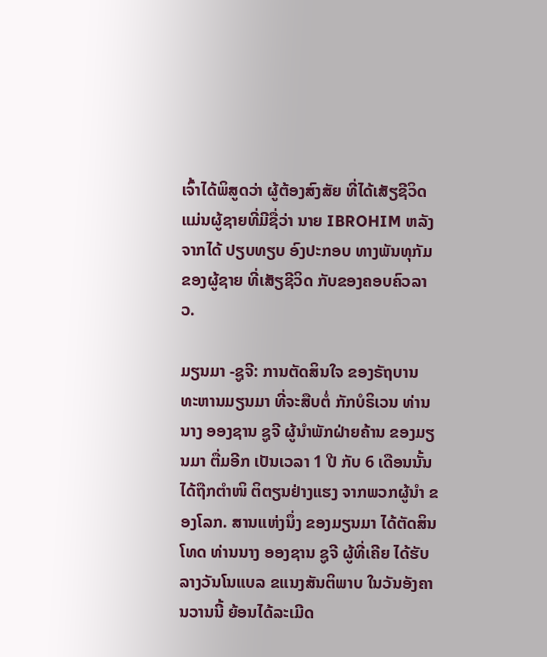ເຈົ້າໄດ້ພິສູດວ່າ ຜູ້ຕ້ອງສົງສັຍ ທີ່ໄດ້ເສັຽຊີວິດ ແມ່ນຜູ້ຊາຍທີ່ມີຊື່ວ່າ ນາຍ IBROHIM ຫລັງຈາກໄດ້ ປຽບທຽບ ອົງປະກອບ ທາງພັນທຸກັມ ຂອງຜູ້ຊາຍ ທີ່ເສັຽຊີວິດ ກັບຂອງຄອບຄົວລາວ.

ມຽນມາ -ຊູຈີ: ການຕັດສິນໃຈ ຂອງຣັຖບານ ທະຫານມຽນມາ ທີ່ຈະສືບຕໍ່ ກັກບໍຣິເວນ ທ່ານນາງ ອອງຊານ ຊູຈີ ຜູ້ນຳພັກຝ່າຍຄ້ານ ຂອງມຽນມາ ຕື່ມອີກ ເປັນເວລາ 1 ປີ ກັບ 6 ເດືອນນັ້ນ ໄດ້ຖືກຕຳໜິ ຕິຕຽນຢ່າງແຮງ ຈາກພວກຜູ້ນຳ ຂອງໂລກ. ສານແຫ່ງນຶ່ງ ຂອງມຽນມາ ໄດ້ຕັດສິນໂທດ ທ່ານນາງ ອອງຊານ ຊູຈີ ຜູ້ທີ່ເຄີຍ ໄດ້ຮັບ ລາງວັນໂນແບລ ຂແນງສັນຕິພາບ ໃນວັນອັງຄານວານນີ້ ຍ້ອນໄດ້ລະເມີດ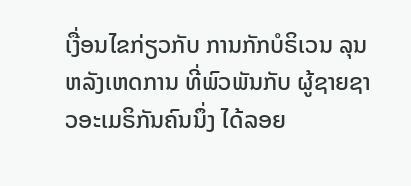ເງື່ອນໄຂກ່ຽວກັບ ການກັກບໍຣິເວນ ລຸນຫລັງເຫດການ ທີ່ພົວພັນກັບ ຜູ້ຊາຍຊາວອະເມຣິກັນຄົນນຶ່ງ ໄດ້ລອຍ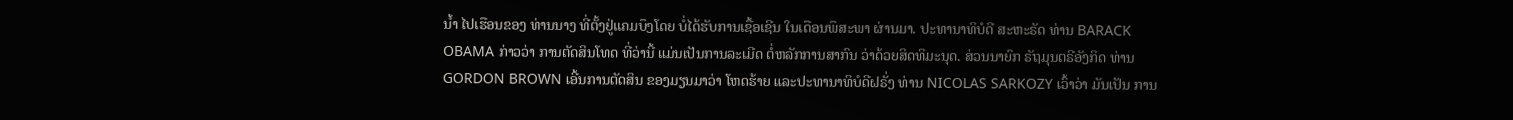ນ້ຳ ໄປເຮືອນຂອງ ທ່ານນາງ ທີ່ຕັ້ງຢູ່ແຄມບຶງໂດຍ ບໍ່ໄດ້ຮັບການເຊື້ອເຊີນ ໃນເດືອນພຶສະພາ ຜ່ານມາ. ປະທານາທິບໍດີ ສະຫະຣັດ ທ່ານ BARACK OBAMA ກ່າວວ່າ ການຕັດສິນໂທດ ທີ່ວ່ານີ້ ແມ່ນເປັນການລະເມີດ ຕໍ່ຫລັກການສາກົນ ວ່າດ້ວຍສິດທິມະນຸດ. ສ່ວນນາຍົກ ຣັຖມຸນຕຣີອັງກິດ ທ່ານ GORDON BROWN ເອີ້ນການຕັດສິນ ຂອງມຽນມາວ່າ ໂຫດຮ້າຍ ແລະປະທານາທິບໍດີຝຣັ່ງ ທ່ານ NICOLAS SARKOZY ເວົ້າວ່າ ມັນເປັນ ການ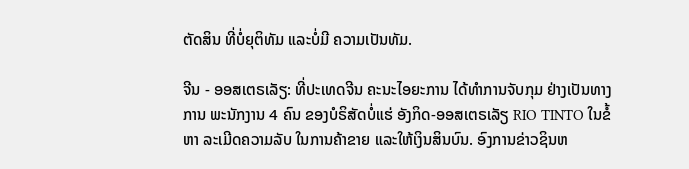ຕັດສິນ ທີ່ບໍ່ຍຸຕິທັມ ແລະບໍ່ມີ ຄວາມເປັນທັມ.

ຈີນ - ອອສເຕຣເລັຽ: ທີ່ປະເທດຈີນ ຄະນະໄອຍະການ ໄດ້ທຳການຈັບກຸມ ຢ່າງເປັນທາງການ ພະນັກງານ 4 ຄົນ ຂອງບໍຣິສັດບໍ່ແຮ່ ອັງກິດ-ອອສເຕຣເລັຽ RIO TINTO ໃນຂໍ້ຫາ ລະເມີດຄວາມລັບ ໃນການຄ້າຂາຍ ແລະໃຫ້ເງິນສິນບົນ. ອົງການຂ່າວຊິນຫ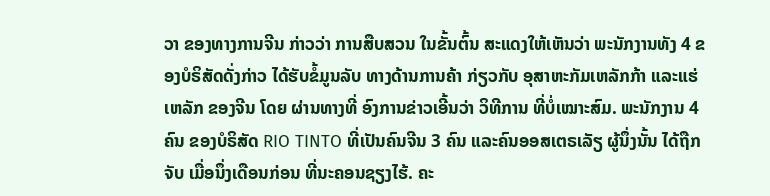ວາ ຂອງທາງການຈີນ ກ່າວວ່າ ການສືບສວນ ໃນຂັ້ນຕົ້ນ ສະແດງໃຫ້ເຫັນວ່າ ພະນັກງານທັງ 4 ຂອງບໍຣິສັດດັ່ງກ່າວ ໄດ້ຮັບຂໍ້ມູນລັບ ທາງດ້ານການຄ້າ ກ່ຽວກັບ ອຸສາຫະກັມເຫລັກກ້າ ແລະແຮ່ເຫລັກ ຂອງຈີນ ໂດຍ ຜ່ານທາງທີ່ ອົງການຂ່າວເອີ້ນວ່າ ວິທີການ ທີ່ບໍ່ເໝາະສົມ. ພະນັກງານ 4 ຄົນ ຂອງບໍຣິສັດ RIO TINTO ທີ່ເປັນຄົນຈີນ 3 ຄົນ ແລະຄົນອອສເຕຣເລັຽ ຜູ້ນຶ່ງນັ້ນ ໄດ້ຖືກຈັບ ເມື່ອນຶ່ງເດືອນກ່ອນ ທີ່ນະຄອນຊຽງໄຮ້. ຄະ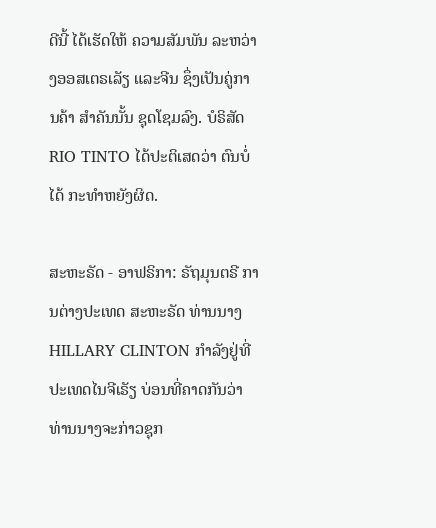ດີນີ້ ໄດ້ເຮັດໃຫ້ ຄວາມສັມພັນ ລະຫວ່າງອອສເຕຣເລັຽ ແລະຈີນ ຊຶ່ງເປັນຄູ່ການຄ້າ ສຳຄັນນັ້ນ ຊຸດໂຊມລົງ. ບໍຣິສັດ RIO TINTO ໄດ້ປະຕິເສດວ່າ ຕົນບໍ່ໄດ້ ກະທຳຫຍັງຜິດ.

ສະຫະຣັດ - ອາຟຣິກາ: ຣັຖມຸນຕຣີ ການຕ່າງປະເທດ ສະຫະຣັດ ທ່ານນາງ HILLARY CLINTON ກຳລັງຢູ່ທີ່ ປະເທດໄນຈີເຣັຽ ບ່ອນທີ່ຄາດກັນວ່າ ທ່ານນາງຈະກ່າວຊຸກ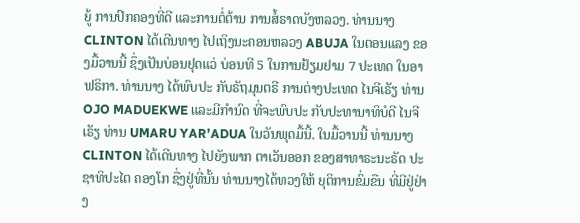ຍູ້ ການປົກຄອງທີ່ດີ ແລະການຕໍ່ຕ້ານ ການສໍ້ຣາດບັງຫລວງ. ທ່ານນາງ CLINTON ໄດ້ເດີນທາງ ໄປເຖິງນະຄອນຫລວງ ABUJA ໃນຕອນແລງ ຂອງມື້ວານນີ້ ຊຶ່ງເປັນບ່ອນຢຸດແວ່ ບ່ອນທີ 5 ໃນການຢ້ຽມຢາມ 7 ປະເທດ ໃນອາຟຣິກາ. ທ່ານນາງ ໄດ້ພົບປະ ກັບຣັຖມຸນຕຣີ ການຕ່າງປະເທດ ໄນຈີເຣັຽ ທ່ານ OJO MADUEKWE ແລະມີກຳນົດ ທີ່ຈະພົບປະ ກັບປະທານາທິບໍດີ ໄນຈີເຣັຽ ທ່ານ UMARU YAR’ADUA ໃນວັນພຸດມື້ນີ້. ໃນມື້ວານນີ້ ທ່ານນາງ CLINTON ໄດ້ເດີນທາງ ໄປຍັງພາກ ຕາເວັນອອກ ຂອງສາທາຣະນະຣັດ ປະຊາທິປະໄຕ ຄອງໂກ ຊື່ງຢູ່ທີ່ນັ້ນ ທ່ານນາງໄດ້ທວງໃຫ້ ຍຸຕິການຂົ່ມຂືນ ທີ່ມີຢູ່ຢ່າງ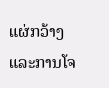ແຜ່ກວ້າງ ແລະການໂຈ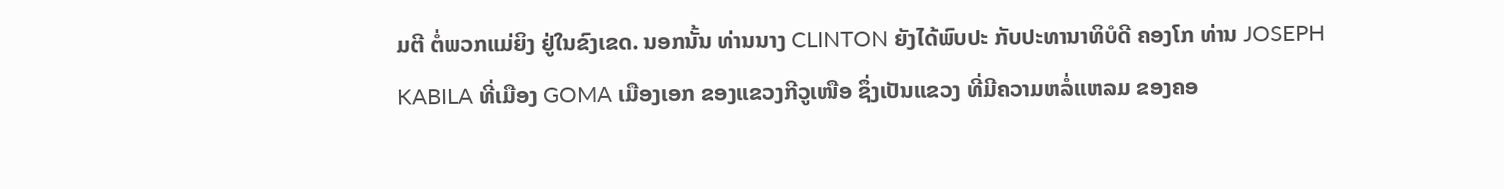ມຕີ ຕໍ່ພວກແມ່ຍິງ ຢູ່ໃນຂົງເຂດ. ນອກນັ້ນ ທ່ານນາງ CLINTON ຍັງໄດ້ພົບປະ ກັບປະທານາທິບໍດີ ຄອງໂກ ທ່ານ JOSEPH KABILA ທີ່ເມືອງ GOMA ເມືອງເອກ ຂອງແຂວງກີວູເໜືອ ຊຶ່ງເປັນແຂວງ ທີ່ມີຄວາມຫລໍ່ແຫລມ ຂອງຄອ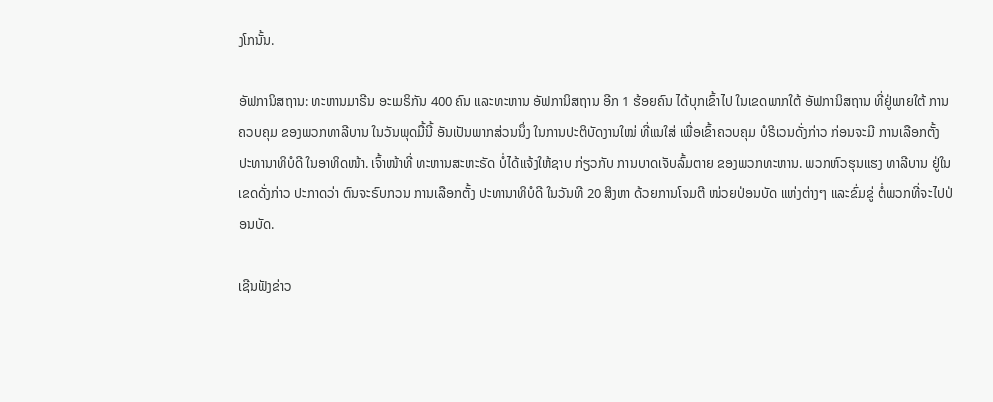ງໂກນັ້ນ.

ອັຟການິສຖານ: ທະຫານມາຣີນ ອະເມຣິກັນ 400 ຄົນ ແລະທະຫານ ອັຟການິສຖານ ອີກ 1 ຮ້ອຍຄົນ ໄດ້ບຸກເຂົ້າໄປ ໃນເຂດພາກໃຕ້ ອັຟການິສຖານ ທີ່ຢູ່ພາຍໃຕ້ ການຄວບຄຸມ ຂອງພວກທາລີບານ ໃນວັນພຸດມື້ນີ້ ອັນເປັນພາກສ່ວນນຶ່ງ ໃນການປະຕິບັດງານໃໝ່ ທີ່ແນໃສ່ ເພື່ອເຂົ້າຄວບຄຸມ ບໍຣິເວນດັ່ງກ່າວ ກ່ອນຈະມີ ການເລືອກຕັ້ງ ປະທານາທິບໍດີ ໃນອາທິດໜ້າ. ເຈົ້າໜ້າທີ່ ທະຫານສະຫະຣັດ ບໍ່ໄດ້ແຈ້ງໃຫ້ຊາບ ກ່ຽວກັບ ການບາດເຈັບລົ້ມຕາຍ ຂອງພວກທະຫານ. ພວກຫົວຮຸນແຮງ ທາລີບານ ຢູ່ໃນເຂດດັ່ງກ່າວ ປະກາດວ່າ ຕົນຈະຣົບກວນ ການເລືອກຕັ້ງ ປະທານາທິບໍດີ ໃນວັນທີ 20 ສິງຫາ ດ້ວຍການໂຈມຕີ ໜ່ວຍປ່ອນບັດ ແຫ່ງຕ່າງໆ ແລະຂົ່ມຂູ່ ຕໍ່ພວກທີ່ຈະໄປປ່ອນບັດ.

ເຊີນຟັງຂ່າວ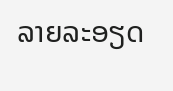ລາຍລະອຽດ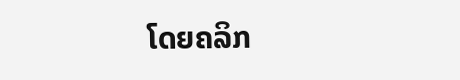ໂດຍຄລິກ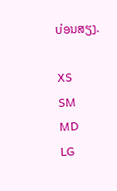ບ່ອນສຽງ.

XS
SM
MD
LG